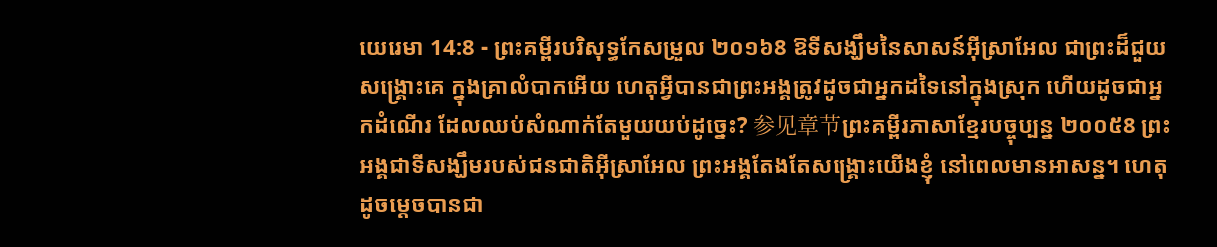យេរេមា 14:8 - ព្រះគម្ពីរបរិសុទ្ធកែសម្រួល ២០១៦8 ឱទីសង្ឃឹមនៃសាសន៍អ៊ីស្រាអែល ជាព្រះដ៏ជួយសង្គ្រោះគេ ក្នុងគ្រាលំបាកអើយ ហេតុអ្វីបានជាព្រះអង្គត្រូវដូចជាអ្នកដទៃនៅក្នុងស្រុក ហើយដូចជាអ្នកដំណើរ ដែលឈប់សំណាក់តែមួយយប់ដូច្នេះ? 参见章节ព្រះគម្ពីរភាសាខ្មែរបច្ចុប្បន្ន ២០០៥8 ព្រះអង្គជាទីសង្ឃឹមរបស់ជនជាតិអ៊ីស្រាអែល ព្រះអង្គតែងតែសង្គ្រោះយើងខ្ញុំ នៅពេលមានអាសន្ន។ ហេតុដូចម្ដេចបានជា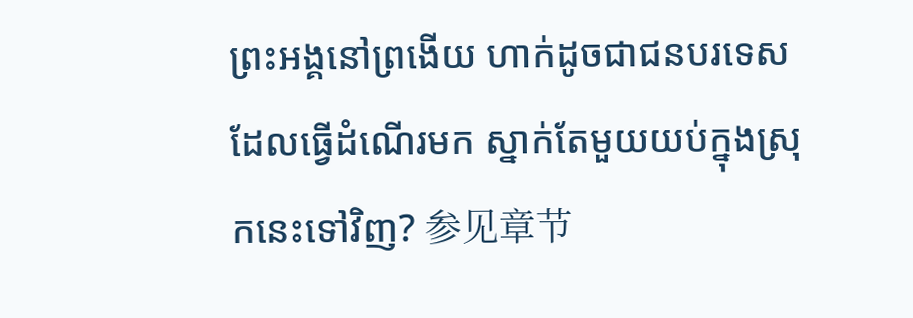ព្រះអង្គនៅព្រងើយ ហាក់ដូចជាជនបរទេស ដែលធ្វើដំណើរមក ស្នាក់តែមួយយប់ក្នុងស្រុកនេះទៅវិញ? 参见章节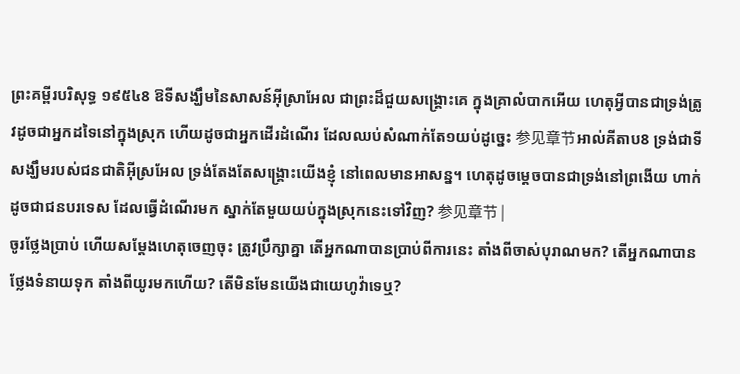ព្រះគម្ពីរបរិសុទ្ធ ១៩៥៤8 ឱទីសង្ឃឹមនៃសាសន៍អ៊ីស្រាអែល ជាព្រះដ៏ជួយសង្គ្រោះគេ ក្នុងគ្រាលំបាកអើយ ហេតុអ្វីបានជាទ្រង់ត្រូវដូចជាអ្នកដទៃនៅក្នុងស្រុក ហើយដូចជាអ្នកដើរដំណើរ ដែលឈប់សំណាក់តែ១យប់ដូច្នេះ 参见章节អាល់គីតាប8 ទ្រង់ជាទីសង្ឃឹមរបស់ជនជាតិអ៊ីស្រអែល ទ្រង់តែងតែសង្គ្រោះយើងខ្ញុំ នៅពេលមានអាសន្ន។ ហេតុដូចម្ដេចបានជាទ្រង់នៅព្រងើយ ហាក់ដូចជាជនបរទេស ដែលធ្វើដំណើរមក ស្នាក់តែមួយយប់ក្នុងស្រុកនេះទៅវិញ? 参见章节 |
ចូរថ្លែងប្រាប់ ហើយសម្ដែងហេតុចេញចុះ ត្រូវប្រឹក្សាគ្នា តើអ្នកណាបានប្រាប់ពីការនេះ តាំងពីចាស់បុរាណមក? តើអ្នកណាបានថ្លែងទំនាយទុក តាំងពីយូរមកហើយ? តើមិនមែនយើងជាយេហូវ៉ាទេឬ?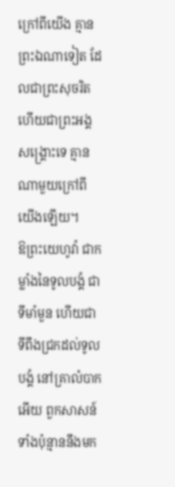ក្រៅពីយើង គ្មានព្រះឯណាទៀត ដែលជាព្រះសុចរិត ហើយជាព្រះអង្គសង្គ្រោះទេ គ្មានណាមួយក្រៅពីយើងឡើយ។
ឱព្រះយេហូវ៉ា ជាកម្លាំងនៃទូលបង្គំ ជាទីមាំមួន ហើយជាទីពឹងជ្រកដល់ទូលបង្គំ នៅគ្រាលំបាកអើយ ពួកសាសន៍ទាំងប៉ុន្មាននឹងមក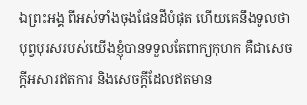ឯព្រះអង្គ ពីអស់ទាំងចុងផែនដីបំផុត ហើយគេនឹងទូលថា បុព្វបុរសរបស់យើងខ្ញុំបានទទួលតែពាក្យកុហក គឺជាសេចក្ដីអសារឥតការ និងសេចក្ដីដែលឥតមាន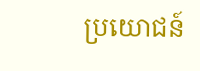ប្រយោជន៍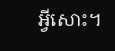អ្វីសោះ។